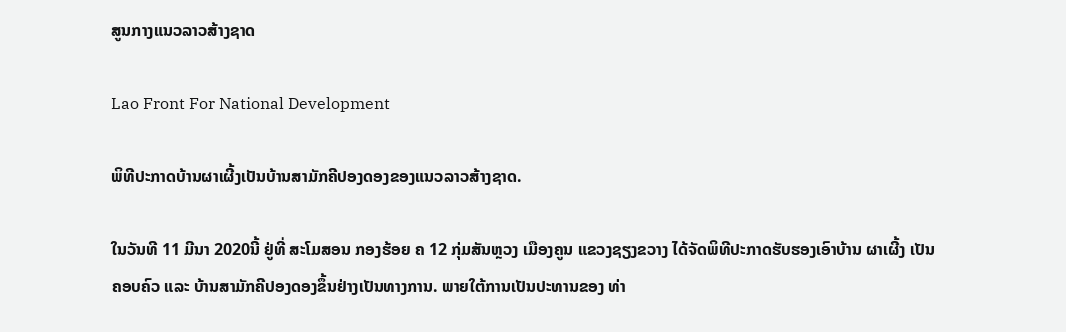ສູນກາງແນວລາວສ້າງຊາດ

Lao Front For National Development

ພິທີປະກາດບ້ານຜາເຜີ້ງເປັນບ້ານສາມັກຄີປອງດອງຂອງແນວລາວສ້າງຊາດ.

ໃນວັນທີ 11 ມີນາ 2020ນີ້ ຢູ່ທີ່ ສະໂມສອນ ກອງຮ້ອຍ ຄ 12 ກຸ່ມສັນຫຼວງ ເມືອງຄູນ ແຂວງຊຽງຂວາງ ໄດ້ຈັດພິທີປະກາດຮັບຮອງເອົາບ້ານ ຜາເຜີ້ງ ເປັນຄອບຄົວ ແລະ ບ້ານສາມັກຄີປອງດອງຂຶ້ນຢ່າງເປັນທາງການ. ພາຍໃຕ້ການເປັນປະທານຂອງ ທ່າ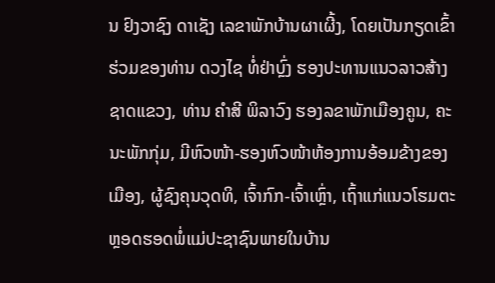ນ ຢົງວາຊົງ ດາເຊັງ ເລຂາພັກບ້ານຜາເຜີ້ງ, ໂດຍເປັນກຽດເຂົ້າຮ່ວມຂອງທ່ານ ດວງໄຊ ທໍ່ຢ່າບຼົ່ງ ຮອງປະທານແນວລາວສ້າງຊາດແຂວງ, ທ່ານ ຄຳສີ ພິລາວົງ ຮອງລຂາພັກເມືອງຄູນ, ຄະນະພັກກຸ່ມ, ມີຫົວໜ້າ-ຮອງຫົວໜ້າຫ້ອງການອ້ອມຂ້າງຂອງເມືອງ, ຜູ້ຊົງຄຸນວຸດທິ, ເຈົ້າກົກ-ເຈົ້າເຫຼົ່າ, ເຖົ້າແກ່ແນວໂຮມຕະຫຼອດຮອດພໍ່ແມ່ປະຊາຊົນພາຍໃນບ້ານ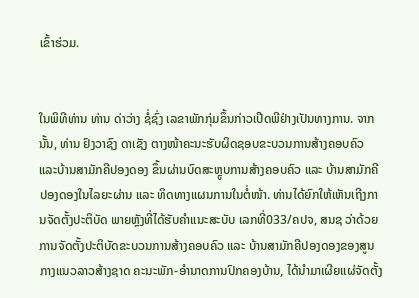ເຂົ້າຮ່ວມ.


ໃນພິທີທ່ານ ທ່ານ ດ່າວ່າງ ຊໍ່ຊົ່ງ ເລຂາພັກກຸ່ມຂຶ້ນກ່າວເປີດພີຢ່າງເປັນທາງການ. ຈາກນັ້ນ, ທ່ານ ຢົງວາຊົງ ດາເຊັງ ຕາງໜ້າຄະນະຮັບຜິດຊອບຂະບວນການສ້າງຄອບຄົວ ແລະບ້ານສາມັກຄີປອງດອງ ຂຶ້ນຜ່ານບົດສະຫຼູບການສ້າງຄອບຄົວ ແລະ ບ້ານສາມັກຄີປອງດອງໃນໄລຍະຜ່ານ ແລະ ທິດທາງແຜນການໃນຕໍ່ໜ້າ. ທ່ານໄດ້ຍົກໃຫ້ເຫັນເຖີງການຈັດຕັ້ງປະຕິບັດ ພາຍຫຼັງທີ່ໄດ້ຮັບຄຳແນະສະບັບ ເລກທີ່033/ຄປຈ, ສນຊ ວ່າດ້ວຍການຈັດຕັ້ງປະຕິບັດຂະບວນການສ້າງຄອບຄົວ ແລະ ບ້ານສາມັກຄີປອງດອງຂອງສູນກາງແນວລາວສ້າງຊາດ ຄະນະພັກ-ອຳນາດການປົກຄອງບ້ານ, ໄດ້ນຳມາເຜີຍແຜ່ຈັດຕັ້ງ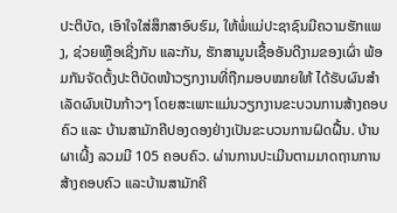ປະຕິບັດ, ເອົາໃຈໃສ່ສຶກສາອົບຮົມ, ໃຫ້ພໍ່ແມ່ປະຊາຊົນມີຄວາມຮັກແພງ, ຊ່ວຍເຫຼືອເຊີ່ງກັນ ແລະກັນ, ຮັກສາມູນເຊື້ອອັນດີງາມຂອງເຜົ່າ ພ້ອມກັນຈັດຕັ້ງປະຕິບັດໜ້າວຽກງານທີ່ຖືກມອບໝາຍໃຫ້ ໄດ້ຮັບຜົນສຳເລັດຜົນເປັນກ້າວໆ ໂດຍສະເພາະແມ່ນວຽກງານຂະບວນການສ້າງຄອບຄົວ ແລະ ບ້ານສາມັກຄີປອງດອງຢ່າງເປັນຂະບວນການຝົດຝື້ນ. ບ້ານ ຜາເຜີ້ງ ລວມມີ 105 ຄອບຄົວ. ຜ່ານການປະເມີນຕາມມາດຖານການສ້າງຄອບຄົວ ແລະບ້ານສາມັກຄີ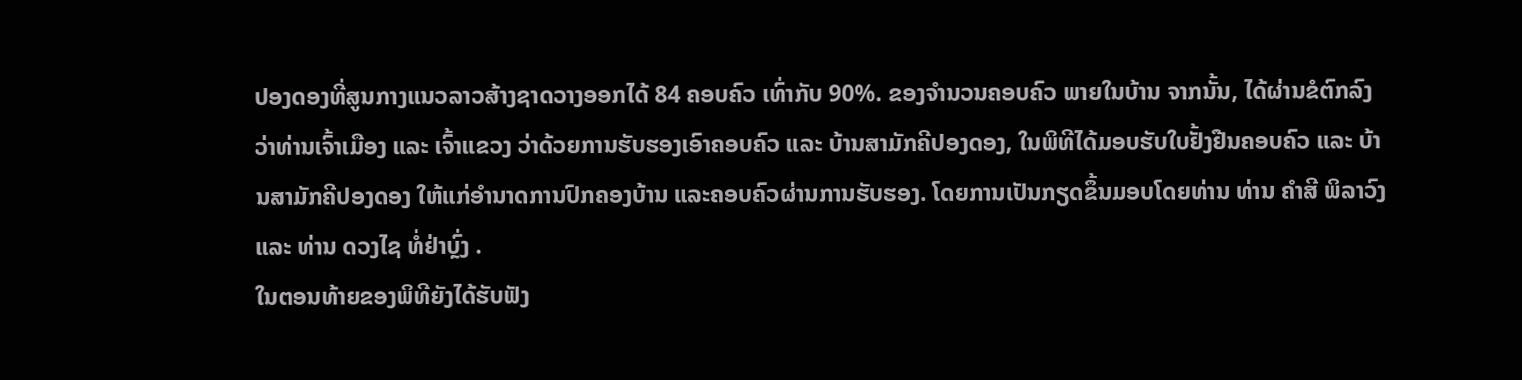ປອງດອງທີ່ສູນກາງແນວລາວສ້າງຊາດວາງອອກໄດ້ 84 ຄອບຄົວ ເທົ່າກັບ 90%. ຂອງຈໍານວນຄອບຄົວ ພາຍໃນບ້ານ ຈາກນັ້ນ, ໄດ້ຜ່ານຂໍຕົກລົງວ່າທ່ານເຈົ້າເມືອງ ແລະ ເຈົ້າແຂວງ ວ່າດ້ວຍການຮັບຮອງເອົາຄອບຄົວ ແລະ ບ້ານສາມັກຄີປອງດອງ, ໃນພິທີໄດ້ມອບຮັບໃບຢັ້ງຢືນຄອບຄົວ ແລະ ບ້ານສາມັກຄີປອງດອງ ໃຫ້ແກ່ອຳນາດການປົກຄອງບ້ານ ແລະຄອບຄົວຜ່ານການຮັບຮອງ. ໂດຍການເປັນກຽດຂຶ້ນມອບໂດຍທ່ານ ທ່ານ ຄຳສີ ພິລາວົງ ແລະ ທ່ານ ດວງໄຊ ທໍ່ຢ່າບຼົ່ງ .
ໃນຕອນທ້າຍຂອງພິທີຍັງໄດ້ຮັບຟັງ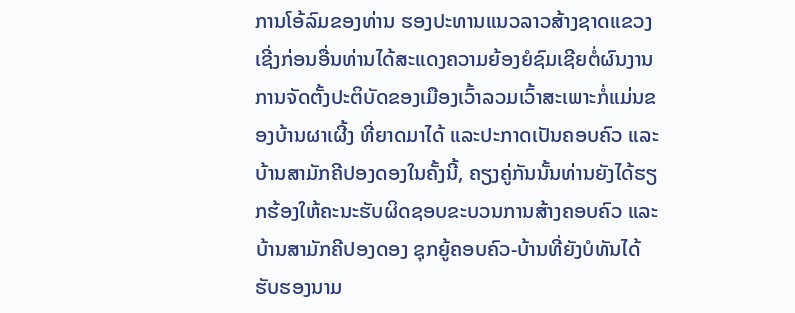ການໂອ້ລົມຂອງທ່ານ ຮອງປະທານແນວລາວສ້າງຊາດແຂວງ ເຊີ່ງກ່ອນອື່ນທ່ານໄດ້ສະແດງຄວາມຍ້ອງຍໍຊົມເຊີຍຕໍ່ຜົນງານການຈັດຕັ້ງປະຕິບັດຂອງເມືອງເວົ້າລວມເວົ້າສະເພາະກໍ່ແມ່ນຂອງບ້ານຜາເຜີ້ງ ທີ່ຍາດມາໄດ້ ແລະປະກາດເປັນຄອບຄົວ ແລະ ບ້ານສາມັກຄີປອງດອງໃນຄັ້ງນີ້, ຄຽງຄູ່ກັນນັ້ນທ່ານຍັງໄດ້ຮຽກຮ້ອງໃຫ້ຄະນະຮັບຜິດຊອບຂະບວນການສ້າງຄອບຄົວ ແລະບ້ານສາມັກຄີປອງດອງ ຊຸກຍູ້ຄອບຄົວ-ບ້ານທີ່ຍັງບໍທັນໄດ້ຮັບຮອງນາມ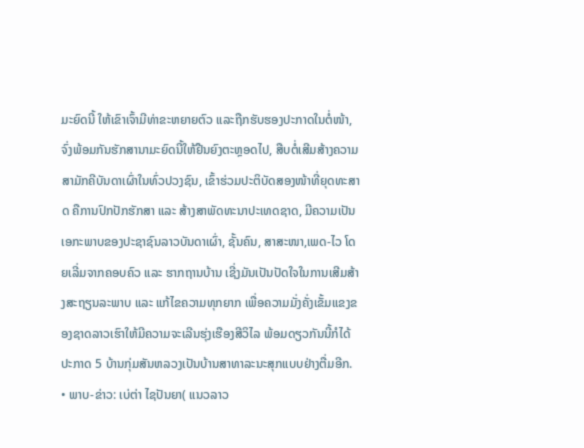ມະຍົດນີ້ ໃຫ້ເຂົາເຈົ້າມີທ່າຂະຫຍາຍຕົວ ແລະຖືກຮັບຮອງປະກາດໃນຕໍ່ໜ້າ, ຈົ່ງພ້ອມກັນຮັກສານາມະຍົດນີ້ໃຫ້ຢືນຍົງຕະຫຼອດໄປ, ສືບຕໍ່ເສີມສ້າງຄວາມສາມັກຄີບັນດາເຜົ່າໃນທົ່ວປວງຊົນ, ເຂົ້າຮ່ວມປະຕິບັດສອງໜ້າທີ່ຍຸດທະສາດ ຄືການປົກປັກຮັກສາ ແລະ ສ້າງສາພັດທະນາປະເທດຊາດ, ມີຄວາມເປັນເອກະພາບຂອງປະຊາຊົນລາວບັນດາເຜົ່າ, ຊັ້ນຄົນ, ສາສະໜາ,ເພດ-ໄວ ໂດຍເລີ່ມຈາກຄອບຄົວ ແລະ ຮາກຖານບ້ານ ເຊີ່ງມັນເປັນປັດໃຈໃນການເສີມສ້າງສະຖຽນລະພາບ ແລະ ແກ້ໄຂຄວາມທຸກຍາກ ເພື່ອຄວາມມັ່ງຄັ່ງເຂັ້ມແຂງຂອງຊາດລາວເຮົາໃຫ້ມີຄວາມຈະເລີນຮຸ່ງເຮືອງສີວິໄລ ພ້ອມດຽວກັນນີ້ກໍໄດ້ປະກາດ 5 ບ້ານກຸ່ມສັນຫລວງເປັນບ້ານສາທາລະນະສຸກແບບຢ່າງຕື່ມອີກ.
• ພາບ-ຂ່າວ: ເບ່ຕ່າ ໄຊປັນຍາ( ແນວລາວ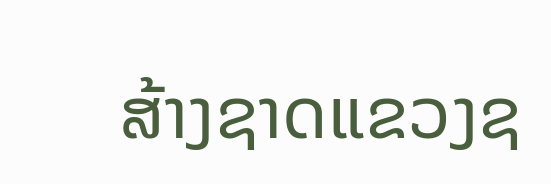ສ້າງຊາດແຂວງຊ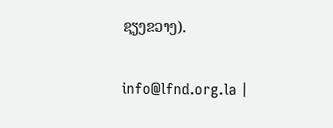ຊຽງຂວາງ).

info@lfnd.org.la |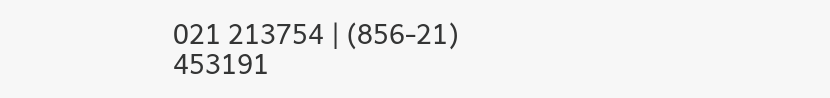021 213754 | (856-21) 453191